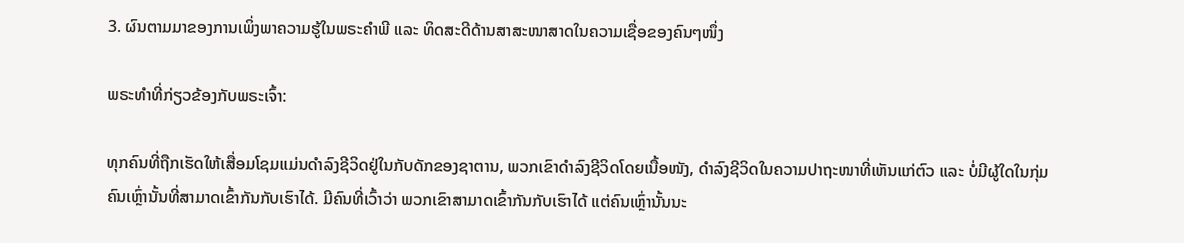3. ຜົນຕາມມາຂອງການເພິ່ງພາຄວາມຮູ້ໃນພຣະຄຳພີ ແລະ ທິດສະດີດ້ານສາສະໜາສາດໃນຄວາມເຊື່ອຂອງຄົນໆໜຶ່ງ

ພຣະທຳທີ່ກ່ຽວຂ້ອງກັບພຣະເຈົ້າ:

ທຸກຄົນທີ່ຖືກເຮັດໃຫ້ເສື່ອມໂຊມແມ່ນດຳລົງຊີວິດຢູ່ໃນກັບດັກຂອງຊາຕານ, ພວກເຂົາດຳລົງຊີວິດໂດຍເນື້ອໜັງ, ດຳລົງຊີວິດໃນຄວາມປາຖະໜາທີ່ເຫັນແກ່ຕົວ ແລະ ບໍ່ມີຜູ້ໃດໃນກຸ່ມຄົນເຫຼົ່ານັ້ນທີ່ສາມາດເຂົ້າກັນກັບເຮົາໄດ້. ມີຄົນທີ່ເວົ້າວ່າ ພວກເຂົາສາມາດເຂົ້າກັນກັບເຮົາໄດ້ ແຕ່ຄົນເຫຼົ່ານັ້ນນະ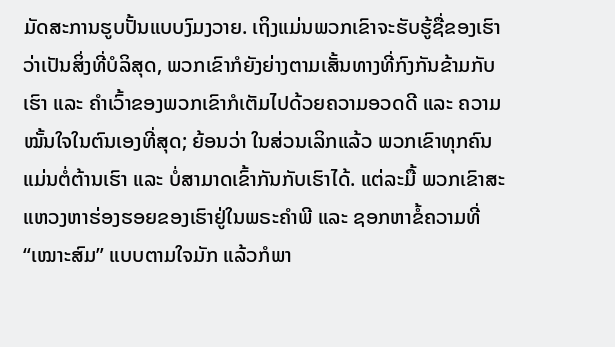ມັດສະການຮູບປັ້ນແບບງົມງວາຍ. ເຖິງແມ່ນພວກເຂົາຈະຮັບຮູ້ຊື່ຂອງເຮົາວ່າເປັນສິ່ງທີ່ບໍລິສຸດ, ພວກເຂົາກໍຍັງຍ່າງຕາມເສັ້ນທາງທີ່ກົງກັນຂ້າມກັບເຮົາ ແລະ ຄຳເວົ້າຂອງພວກເຂົາກໍເຕັມໄປດ້ວຍຄວາມອວດດີ ແລະ ຄວາມໝັ້ນໃຈໃນຕົນເອງທີ່ສຸດ; ຍ້ອນວ່າ ໃນສ່ວນເລິກແລ້ວ ພວກເຂົາທຸກຄົນແມ່ນຕໍ່ຕ້ານເຮົາ ແລະ ບໍ່ສາມາດເຂົ້າກັນກັບເຮົາໄດ້. ແຕ່ລະມື້ ພວກເຂົາສະແຫວງຫາຮ່ອງຮອຍຂອງເຮົາຢູ່ໃນພຣະຄຳພີ ແລະ ຊອກຫາຂໍ້ຄວາມທີ່ “ເໝາະສົມ” ແບບຕາມໃຈມັກ ແລ້ວກໍພາ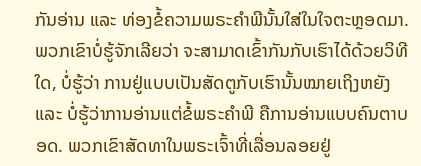ກັນອ່ານ ແລະ ທ່ອງຂໍ້ຄວາມພຣະຄໍາພີນັ້ນໃສ່ໃນໃຈຕະຫຼອດມາ. ພວກເຂົາບໍ່ຮູ້ຈັກເລີຍວ່າ ຈະສາມາດເຂົ້າກັນກັບເຮົາໄດ້ດ້ວຍວິທີໃດ, ບໍ່ຮູ້ວ່າ ການຢູ່ແບບເປັນສັດຕູກັບເຮົານັ້ນໝາຍເຖິງຫຍັງ ແລະ ບໍ່ຮູ້ວ່າການອ່ານແຕ່ຂໍ້ພຣະຄຳພີ ຄືການອ່ານແບບຄົນຕາບອດ. ພວກເຂົາສັດທາໃນພຣະເຈົ້າທີ່ເລື່ອນລອຍຢູ່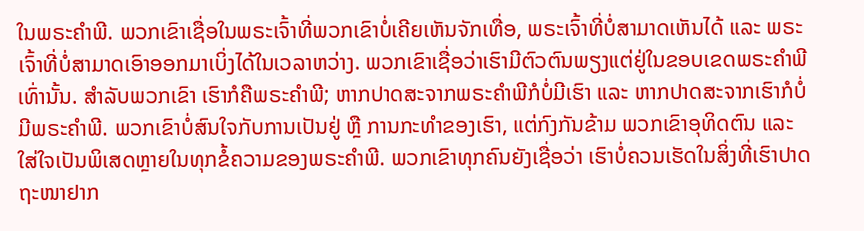ໃນພຣະຄຳພີ. ພວກເຂົາເຊື່ອໃນພຣະເຈົ້າທີ່ພວກເຂົາບໍ່ເຄີຍເຫັນຈັກເທື່ອ, ພຣະເຈົ້າທີ່ບໍ່ສາມາດເຫັນໄດ້ ແລະ ພຣະເຈົ້າທີ່ບໍ່ສາມາດເອົາອອກມາເບິ່ງໄດ້ໃນເວລາຫວ່າງ. ພວກເຂົາເຊື່ອວ່າເຮົາມີຕົວຕົນພຽງແຕ່ຢູ່ໃນຂອບເຂດພຣະຄຳພີເທົ່ານັ້ນ. ສຳລັບພວກເຂົາ ເຮົາກໍຄືພຣະຄຳພີ; ຫາກປາດສະຈາກພຣະຄຳພີກໍບໍ່ມີເຮົາ ແລະ ຫາກປາດສະຈາກເຮົາກໍບໍ່ມີພຣະຄຳພີ. ພວກເຂົາບໍ່ສົນໃຈກັບການເປັນຢູ່ ຫຼື ການກະທຳຂອງເຮົາ, ແຕ່ກົງກັນຂ້າມ ພວກເຂົາອຸທິດຕົນ ແລະ ໃສ່ໃຈເປັນພິເສດຫຼາຍໃນທຸກຂໍ້ຄວາມຂອງພຣະຄຳພີ. ພວກເຂົາທຸກຄົນຍັງເຊື່ອວ່າ ເຮົາບໍ່ຄວນເຮັດໃນສິ່ງທີ່ເຮົາປາດຖະໜາຢາກ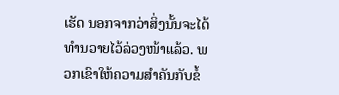ເຮັດ ນອກຈາກວ່າສິ່ງນັ້ນຈະໄດ້ທຳນວາຍໄວ້ລ່ວງໜ້າແລ້ວ. ພວກເຂົາໃຫ້ຄວາມສຳຄັນກັບຂໍ້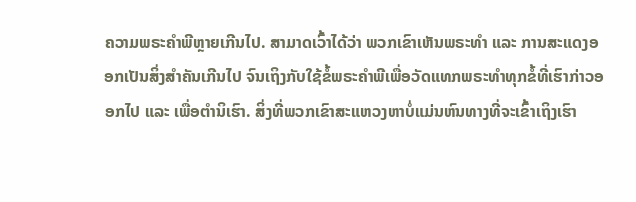ຄວາມພຣະຄຳພີຫຼາຍເກີນໄປ. ສາມາດເວົ້າໄດ້ວ່າ ພວກເຂົາເຫັນພຣະທຳ ແລະ ການສະແດງອອກເປັນສິ່ງສຳຄັນເກີນໄປ ຈົນເຖິງກັບໃຊ້ຂໍ້ພຣະຄຳພີເພື່ອວັດແທກພຣະທຳທຸກຂໍ້ທີ່ເຮົາກ່າວອອກໄປ ແລະ ເພື່ອຕໍານິເຮົາ. ສິ່ງທີ່ພວກເຂົາສະແຫວງຫາບໍ່ແມ່ນຫົນທາງທີ່ຈະເຂົ້າເຖິງເຮົາ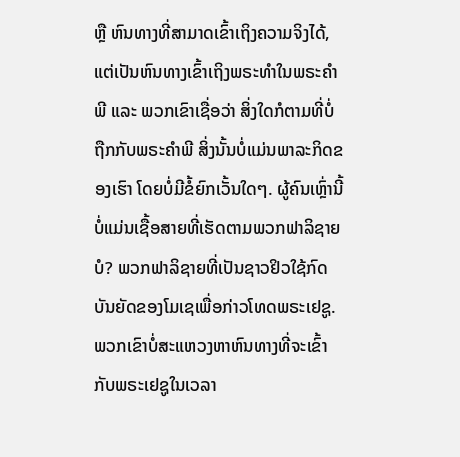ຫຼື ຫົນທາງທີ່ສາມາດເຂົ້າເຖິງຄວາມຈິງໄດ້, ແຕ່ເປັນຫົນທາງເຂົ້າເຖິງພຣະທຳໃນພຣະຄຳພີ ແລະ ພວກເຂົາເຊື່ອວ່າ ສິ່ງໃດກໍຕາມທີ່ບໍ່ຖືກກັບພຣະຄຳພີ ສິ່ງນັ້ນບໍ່ແມ່ນພາລະກິດຂອງເຮົາ ໂດຍບໍ່ມີຂໍ້ຍົກເວັ້ນໃດໆ. ຜູ້ຄົນເຫຼົ່ານີ້ບໍ່ແມ່ນເຊື້ອສາຍທີ່ເຮັດຕາມພວກຟາລິຊາຍບໍ? ພວກຟາລິຊາຍທີ່ເປັນຊາວຢິວໃຊ້ກົດບັນຍັດຂອງໂມເຊເພື່ອກ່າວໂທດພຣະເຢຊູ. ພວກເຂົາບໍ່ສະແຫວງຫາຫົນທາງທີ່ຈະເຂົ້າກັບພຣະເຢຊູໃນເວລາ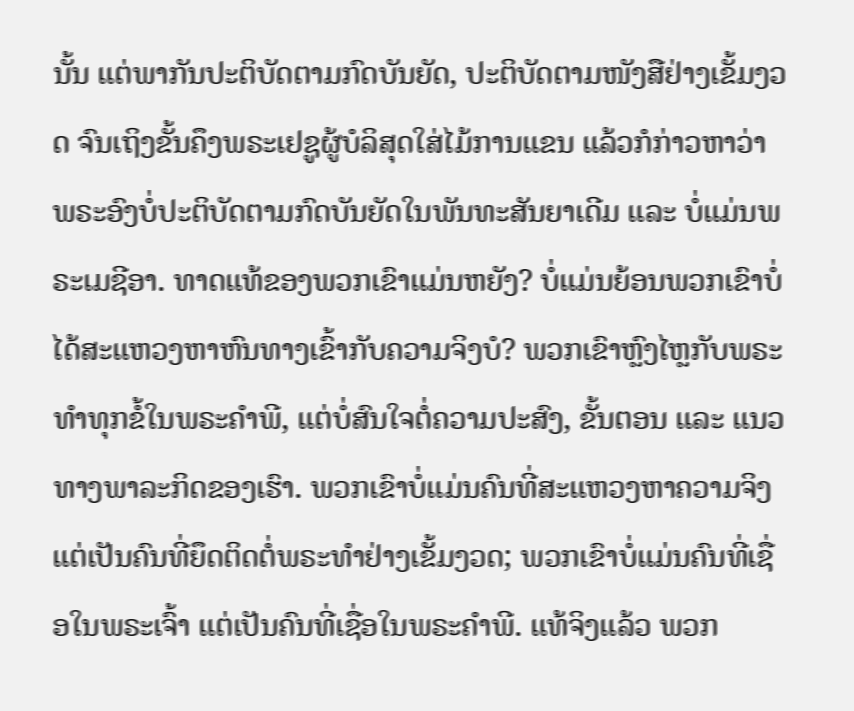ນັ້ນ ແຕ່ພາກັນປະຕິບັດຕາມກົດບັນຍັດ, ປະຕິບັດຕາມໜັງສືຢ່າງເຂັ້ມງວດ ຈົນເຖິງຂັ້ນຄຶງພຣະເຢຊູຜູ້ບໍລິສຸດໃສ່ໄມ້ການແຂນ ແລ້ວກໍກ່າວຫາວ່າ ພຣະອົງບໍ່ປະຕິບັດຕາມກົດບັນຍັດໃນພັນທະສັນຍາເດີມ ແລະ ບໍ່ແມ່ນພຣະເມຊີອາ. ທາດແທ້ຂອງພວກເຂົາແມ່ນຫຍັງ? ບໍ່ແມ່ນຍ້ອນພວກເຂົາບໍ່ໄດ້ສະແຫວງຫາຫົນທາງເຂົ້າກັບຄວາມຈິງບໍ? ພວກເຂົາຫຼົງໄຫຼກັບພຣະທຳທຸກຂໍ້ໃນພຣະຄຳພີ, ແຕ່ບໍ່ສົນໃຈຕໍ່ຄວາມປະສົງ, ຂັ້ນຕອນ ແລະ ແນວທາງພາລະກິດຂອງເຮົາ. ພວກເຂົາບໍ່ແມ່ນຄົນທີ່ສະແຫວງຫາຄວາມຈິງ ແຕ່ເປັນຄົນທີ່ຍຶດຕິດຕໍ່ພຣະທຳຢ່າງເຂັ້ມງວດ; ພວກເຂົາບໍ່ແມ່ນຄົນທີ່ເຊື່ອໃນພຣະເຈົ້າ ແຕ່ເປັນຄົນທີ່ເຊື່ອໃນພຣະຄຳພີ. ແທ້ຈິງແລ້ວ ພວກ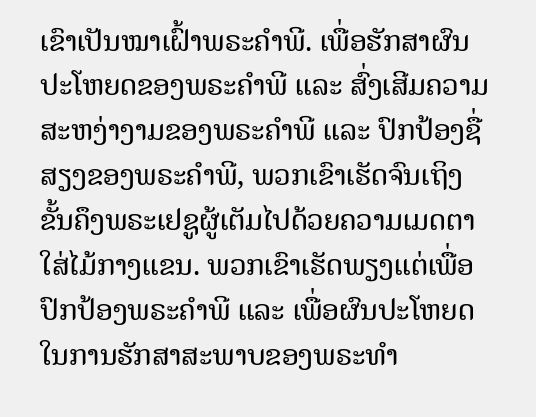ເຂົາເປັນໝາເຝົ້າພຣະຄຳພີ. ເພື່ອຮັກສາຜົນປະໂຫຍດຂອງພຣະຄຳພີ ແລະ ສົ່ງເສີມຄວາມສະຫງ່າງາມຂອງພຣະຄຳພີ ແລະ ປົກປ້ອງຊື່ສຽງຂອງພຣະຄຳພີ, ພວກເຂົາເຮັດຈົນເຖິງຂັ້ນຄຶງພຣະເຢຊູຜູ້ເຕັມໄປດ້ວຍຄວາມເມດຕາໃສ່ໄມ້ກາງແຂນ. ພວກເຂົາເຮັດພຽງແຕ່ເພື່ອປົກປ້ອງພຣະຄຳພີ ແລະ ເພື່ອຜົນປະໂຫຍດໃນການຮັກສາສະພາບຂອງພຣະທຳ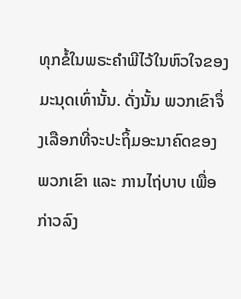ທຸກຂໍ້ໃນພຣະຄຳພີໄວ້ໃນຫົວໃຈຂອງມະນຸດເທົ່ານັ້ນ. ດັ່ງນັ້ນ ພວກເຂົາຈຶ່ງເລືອກທີ່ຈະປະຖິ້ມອະນາຄົດຂອງພວກເຂົາ ແລະ ການໄຖ່ບາບ ເພື່ອກ່າວລົງ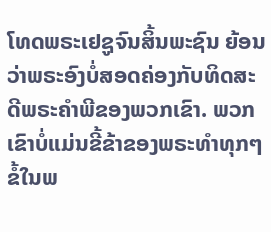ໂທດພຣະເຢຊູຈົນສິ້ນພະຊົນ ຍ້ອນວ່າພຣະອົງບໍ່ສອດຄ່ອງກັບທິດສະດີພຣະຄຳພີຂອງພວກເຂົາ. ພວກເຂົາບໍ່ແມ່ນຂີ້ຂ້າຂອງພຣະທຳທຸກໆຂໍ້ໃນພ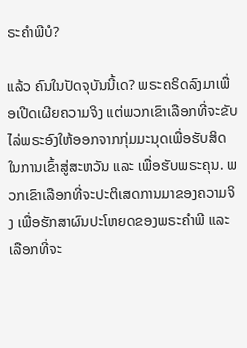ຣະຄຳພີບໍ?

ແລ້ວ ຄົນໃນປັດຈຸບັນນີ້ເດ? ພຣະຄຣິດລົງມາເພື່ອເປີດເຜີຍຄວາມຈິງ ແຕ່ພວກເຂົາເລືອກທີ່ຈະຂັບໄລ່ພຣະອົງໃຫ້ອອກຈາກກຸ່ມມະນຸດເພື່ອຮັບສິດໃນການເຂົ້າສູ່ສະຫວັນ ແລະ ເພື່ອຮັບພຣະຄຸນ. ພວກເຂົາເລືອກທີ່ຈະປະຕິເສດການມາຂອງຄວາມຈິງ ເພື່ອຮັກສາຜົນປະໂຫຍດຂອງພຣະຄຳພີ ແລະ ເລືອກທີ່ຈະ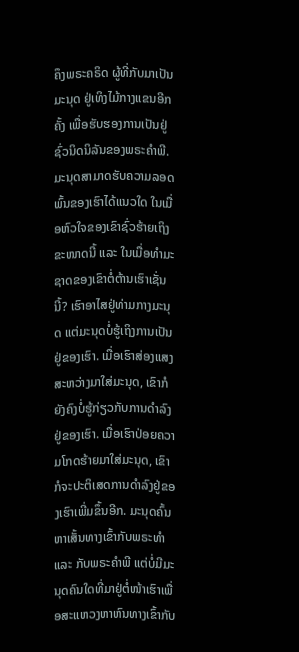ຄຶງພຣະຄຣິດ ຜູ້ທີ່ກັບມາເປັນມະນຸດ ຢູ່ເທິງໄມ້ກາງແຂນອີກຄັ້ງ ເພື່ອຮັບຮອງການເປັນຢູ່ຊົ່ວນິດນິລັນຂອງພຣະຄຳພີ. ມະນຸດສາມາດຮັບຄວາມລອດພົ້ນຂອງເຮົາໄດ້ແນວໃດ ໃນເມື່ອຫົວໃຈຂອງເຂົາຊົ່ວຮ້າຍເຖິງຂະໜາດນີ້ ແລະ ໃນເມື່ອທຳມະຊາດຂອງເຂົາຕໍ່ຕ້ານເຮົາເຊັ່ນນີ້? ເຮົາອາໄສຢູ່ທ່າມກາງມະນຸດ ແຕ່ມະນຸດບໍ່ຮູ້ເຖິງການເປັນຢູ່ຂອງເຮົາ. ເມື່ອເຮົາສ່ອງແສງສະຫວ່າງມາໃສ່ມະນຸດ, ເຂົາກໍຍັງຄົງບໍ່ຮູ້ກ່ຽວກັບການດໍາລົງຢູ່ຂອງເຮົາ. ເມື່ອເຮົາປ່ອຍຄວາມໂກດຮ້າຍມາໃສ່ມະນຸດ, ເຂົາກໍຈະປະຕິເສດການດໍາລົງຢູ່ຂອງເຮົາເພີ່ມຂຶ້ນອີກ. ມະນຸດຄົ້ນຫາເສັ້ນທາງເຂົ້າກັບພຣະທຳ ແລະ ກັບພຣະຄຳພີ ແຕ່ບໍ່ມີມະນຸດຄົນໃດທີ່ມາຢູ່ຕໍ່ໜ້າເຮົາເພື່ອສະແຫວງຫາຫົນທາງເຂົ້າກັບ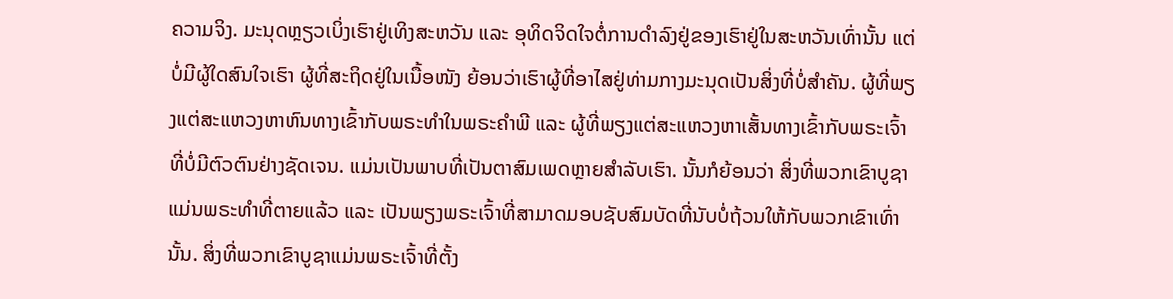ຄວາມຈິງ. ມະນຸດຫຼຽວເບິ່ງເຮົາຢູ່ເທິງສະຫວັນ ແລະ ອຸທິດຈິດໃຈຕໍ່ການດໍາລົງຢູ່ຂອງເຮົາຢູ່ໃນສະຫວັນເທົ່ານັ້ນ ແຕ່ບໍ່ມີຜູ້ໃດສົນໃຈເຮົາ ຜູ້ທີ່ສະຖິດຢູ່ໃນເນື້ອໜັງ ຍ້ອນວ່າເຮົາຜູ້ທີ່ອາໄສຢູ່ທ່າມກາງມະນຸດເປັນສິ່ງທີ່ບໍ່ສຳຄັນ. ຜູ້ທີ່ພຽງແຕ່ສະແຫວງຫາຫົນທາງເຂົ້າກັບພຣະທຳໃນພຣະຄຳພີ ແລະ ຜູ້ທີ່ພຽງແຕ່ສະແຫວງຫາເສັ້ນທາງເຂົ້າກັບພຣະເຈົ້າທີ່ບໍ່ມີຕົວຕົນຢ່າງຊັດເຈນ. ແມ່ນເປັນພາບທີ່ເປັນຕາສົມເພດຫຼາຍສໍາລັບເຮົາ. ນັ້ນກໍຍ້ອນວ່າ ສິ່ງທີ່ພວກເຂົາບູຊາແມ່ນພຣະທຳທີ່ຕາຍແລ້ວ ແລະ ເປັນພຽງພຣະເຈົ້າທີ່ສາມາດມອບຊັບສົມບັດທີ່ນັບບໍ່ຖ້ວນໃຫ້ກັບພວກເຂົາເທົ່ານັ້ນ. ສິ່ງທີ່ພວກເຂົາບູຊາແມ່ນພຣະເຈົ້າທີ່ຕັ້ງ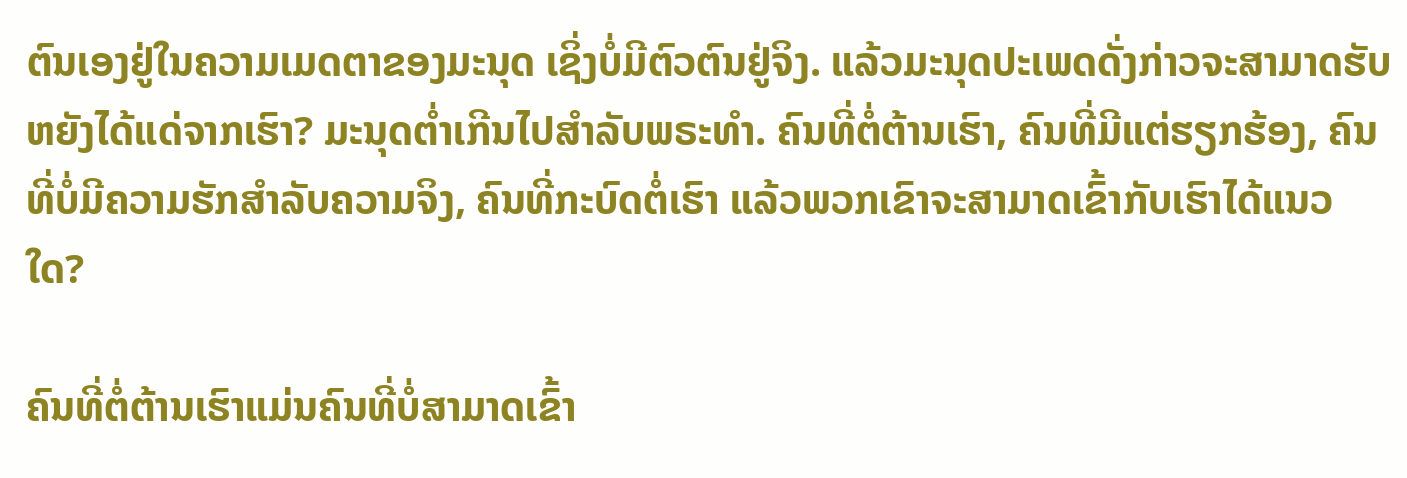ຕົນເອງຢູ່ໃນຄວາມເມດຕາຂອງມະນຸດ ເຊິ່ງບໍ່ມີຕົວຕົນຢູ່ຈິງ. ແລ້ວມະນຸດປະເພດດັ່ງກ່າວຈະສາມາດຮັບຫຍັງໄດ້ແດ່ຈາກເຮົາ? ມະນຸດຕໍ່າເກີນໄປສຳລັບພຣະທຳ. ຄົນທີ່ຕໍ່ຕ້ານເຮົາ, ຄົນທີ່ມີແຕ່ຮຽກຮ້ອງ, ຄົນທີ່ບໍ່ມີຄວາມຮັກສຳລັບຄວາມຈິງ, ຄົນທີ່ກະບົດຕໍ່ເຮົາ ແລ້ວພວກເຂົາຈະສາມາດເຂົ້າກັບເຮົາໄດ້ແນວໃດ?

ຄົນທີ່ຕໍ່ຕ້ານເຮົາແມ່ນຄົນທີ່ບໍ່ສາມາດເຂົ້າ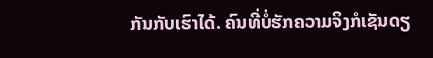ກັນກັບເຮົາໄດ້. ຄົນທີ່ບໍ່ຮັກຄວາມຈິງກໍເຊັນດຽ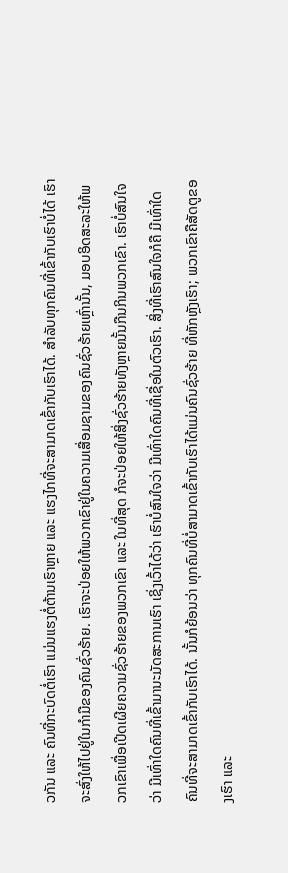ວກັນ ແລະ ຄົນທີ່ກະບົດຕໍ່ເຮົາ ແມ່ນແຮງຕໍ່ຕ້ານເຮົາຫຼາຍ ແລະ ແຮງໄກທີ່ຈະສາມາດເຂົ້າກັບເຮົາໄດ້. ສຳລັບທຸກຄົນທີ່ເຂົ້າກັບເຮົາບໍ່ໄດ້ ເຮົາຈະສົ່ງໃຫ້ໄປຢູ່ໃນກໍາມືຂອງຄົນຊົ່ວຮ້າຍ. ເຮົາຈະປ່ອຍໃຫ້ພວກເຂົາຢູ່ໃນຄວາມເສື່ອມຊາມຂອງຄົນຊົ່ວຮ້າຍເຫຼົ່ານັ້ນ, ມອບອິດສະລະໃຫ້ພວກເຂົາເພື່ອເປີດເຜີຍຄວາມຊົ່ວຮ້າຍຂອງພວກເຂົາ ແລະ ໃນທີ່ສຸດ ກໍຈະປ່ອຍໃຫ້ສິ່ງຊົ່ວຮ້າຍທັງຫຼາຍນັ້ນກືນກິນພວກເຂົາ. ເຮົາບໍ່ສົນໃຈວ່າ ມີເທົ່າໃດຄົນທີ່ເຂົ້າມານະມັດສະການເຮົາ ເຊິ່ງເວົ້າໄດ້ວ່າ ເຮົາບໍ່ສົນໃຈວ່າ ມີເທົ່າໃດຄົນທີ່ເຊື່ອໃນຕົວເຮົາ. ສິ່ງທີ່ເຮົາສົນໃຈກໍຄື ມີເທົ່າໃດຄົນທີ່ຈະສາມາດເຂົ້າກັບເຮົາໄດ້. ນັ້ນກໍຍ້ອນວ່າ ທຸກຄົນທີ່ບໍ່ສາມາດເຂົ້າກັບເຮົາໄດ້ແມ່ນຄົນຊົ່ວຮ້າຍ ທີ່ຫັກຫຼັງເຮົາ; ພວກເຂົາຄືສັດຕູຂອງເຮົາ ແລະ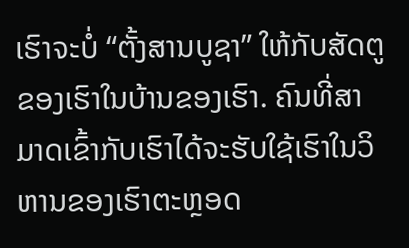ເຮົາຈະບໍ່ “ຕັ້ງສານບູຊາ” ໃຫ້ກັບສັດຕູຂອງເຮົາໃນບ້ານຂອງເຮົາ. ຄົນທີ່ສາມາດເຂົ້າກັບເຮົາໄດ້ຈະຮັບໃຊ້ເຮົາໃນວິຫານຂອງເຮົາຕະຫຼອດ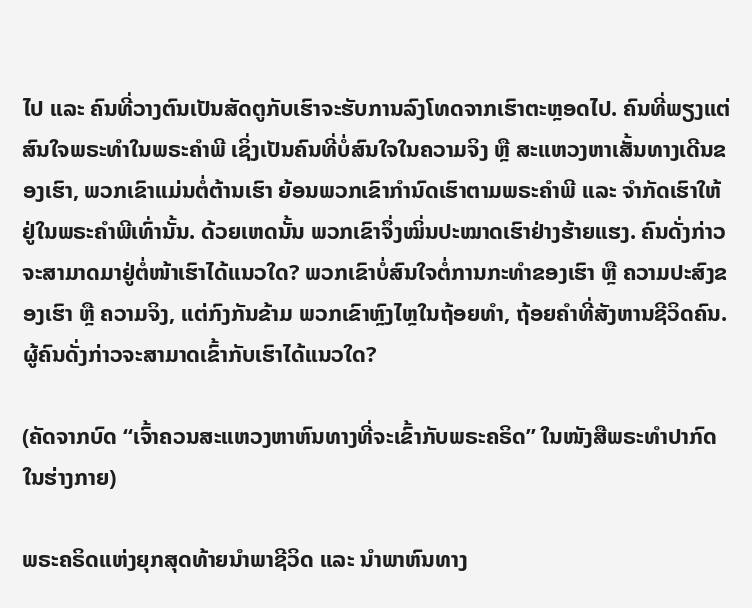ໄປ ແລະ ຄົນທີ່ວາງຕົນເປັນສັດຕູກັບເຮົາຈະຮັບການລົງໂທດຈາກເຮົາຕະຫຼອດໄປ. ຄົນທີ່ພຽງແຕ່ສົນໃຈພຣະທຳໃນພຣະຄຳພີ ເຊິ່ງເປັນຄົນທີ່ບໍ່ສົນໃຈໃນຄວາມຈິງ ຫຼື ສະແຫວງຫາເສັ້ນທາງເດີນຂອງເຮົາ, ພວກເຂົາແມ່ນຕໍ່ຕ້ານເຮົາ ຍ້ອນພວກເຂົາກຳນົດເຮົາຕາມພຣະຄຳພີ ແລະ ຈຳກັດເຮົາໃຫ້ຢູ່ໃນພຣະຄຳພີເທົ່ານັ້ນ. ດ້ວຍເຫດນັ້ນ ພວກເຂົາຈຶ່ງໝິ່ນປະໝາດເຮົາຢ່າງຮ້າຍແຮງ. ຄົນດັ່ງກ່າວຈະສາມາດມາຢູ່ຕໍ່ໜ້າເຮົາໄດ້ແນວໃດ? ພວກເຂົາບໍ່ສົນໃຈຕໍ່ການກະທຳຂອງເຮົາ ຫຼື ຄວາມປະສົງຂອງເຮົາ ຫຼື ຄວາມຈິງ, ແຕ່ກົງກັນຂ້າມ ພວກເຂົາຫຼົງໄຫຼໃນຖ້ອຍທຳ, ຖ້ອຍຄໍາທີ່ສັງຫານຊີວິດຄົນ. ຜູ້ຄົນດັ່ງກ່າວຈະສາມາດເຂົ້າກັບເຮົາໄດ້ແນວໃດ?

(ຄັດຈາກບົດ “ເຈົ້າຄວນສະແຫວງຫາຫົນທາງທີ່ຈະເຂົ້າກັບພຣະຄຣິດ” ໃນໜັງສືພຣະທໍາປາກົດໃນຮ່າງກາຍ)

ພຣະຄຣິດແຫ່ງຍຸກສຸດທ້າຍນໍາພາຊີວິດ ແລະ ນໍາພາຫົນທາງ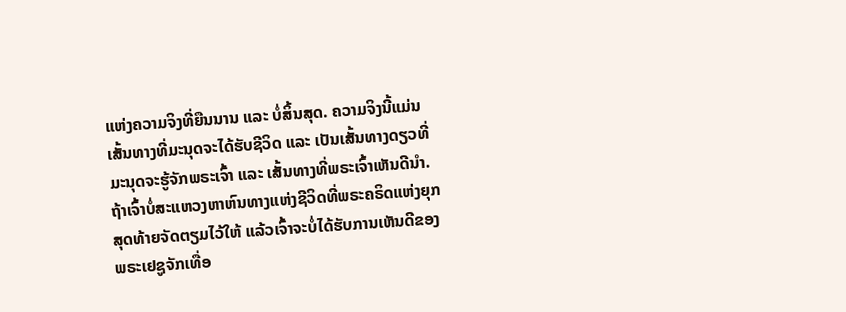ແຫ່ງຄວາມຈິງທີ່ຍືນນານ ແລະ ບໍ່ສິ້ນສຸດ. ຄວາມຈິງນີ້ແມ່ນເສັ້ນທາງທີ່ມະນຸດຈະໄດ້ຮັບຊີວິດ ແລະ ເປັນເສັ້ນທາງດຽວທີ່ມະນຸດຈະຮູ້ຈັກພຣະເຈົ້າ ແລະ ເສັ້ນທາງທີ່ພຣະເຈົ້າເຫັນດີນໍາ. ຖ້າເຈົ້າບໍ່ສະແຫວງຫາຫົນທາງແຫ່ງຊີວິດທີ່ພຣະຄຣິດແຫ່ງຍຸກສຸດທ້າຍຈັດຕຽມໄວ້ໃຫ້ ແລ້ວເຈົ້າຈະບໍ່ໄດ້ຮັບການເຫັນດີຂອງພຣະເຢຊູຈັກເທື່ອ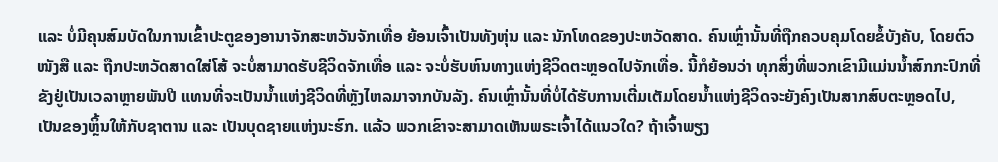ແລະ ບໍ່ມີຄຸນສົມບັດໃນການເຂົ້າປະຕູຂອງອານາຈັກສະຫວັນຈັກເທື່ອ ຍ້ອນເຈົ້າເປັນທັງຫຸ່ນ ແລະ ນັກໂທດຂອງປະຫວັດສາດ. ຄົນເຫຼົ່ານັ້ນທີ່ຖືກຄວບຄຸມໂດຍຂໍ້ບັງຄັບ, ໂດຍຕົວໜັງສື ແລະ ຖືກປະຫວັດສາດໃສ່ໂສ້ ຈະບໍ່ສາມາດຮັບຊີວິດຈັກເທື່ອ ແລະ ຈະບໍ່ຮັບຫົນທາງແຫ່ງຊີວິດຕະຫຼອດໄປຈັກເທື່ອ. ນີ້ກໍຍ້ອນວ່າ ທຸກສິ່ງທີ່ພວກເຂົາມີແມ່ນນໍ້າສົກກະປົກທີ່ຂັງຢູ່ເປັນເວລາຫຼາຍພັນປີ ແທນທີ່ຈະເປັນນໍ້າແຫ່ງຊີວິດທີ່ຫຼັງໄຫລມາຈາກບັນລັງ. ຄົນເຫຼົ່ານັ້ນທີ່ບໍ່ໄດ້ຮັບການເຕີ່ມເຕັມໂດຍນໍ້າແຫ່ງຊີວິດຈະຍັງຄົງເປັນສາກສົບຕະຫຼອດໄປ, ເປັນຂອງຫຼິ້ນໃຫ້ກັບຊາຕານ ແລະ ເປັນບຸດຊາຍແຫ່ງນະຮົກ. ແລ້ວ ພວກເຂົາຈະສາມາດເຫັນພຣະເຈົ້າໄດ້ແນວໃດ? ຖ້າເຈົ້າພຽງ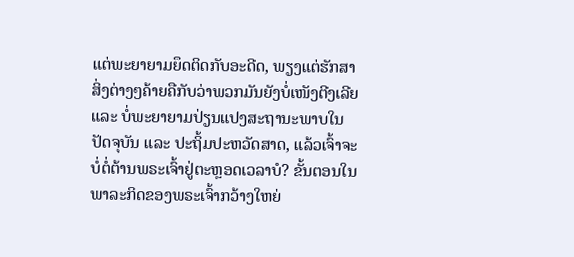ແຕ່ພະຍາຍາມຍຶດຕິດກັບອະດີດ, ພຽງແຕ່ຮັກສາສິ່ງຕ່າງໆຄ້າຍຄືກັບວ່າພວກມັນຍັງບໍ່ເໜັງຕີງເລີຍ ແລະ ບໍ່ພະຍາຍາມປ່ຽນແປງສະຖານະພາບໃນປັດຈຸບັນ ແລະ ປະຖິ້ມປະຫວັດສາດ, ແລ້ວເຈົ້າຈະບໍ່ຕໍ່ຕ້ານພຣະເຈົ້າຢູ່ຕະຫຼອດເວລາບໍ? ຂັ້ນຕອນໃນພາລະກິດຂອງພຣະເຈົ້າກວ້າງໃຫຍ່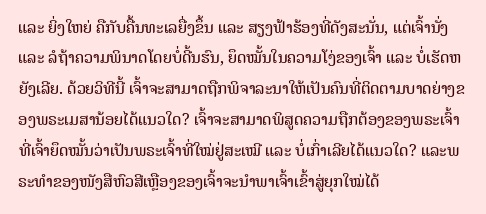ແລະ ຍິ່ງໃຫຍ່ ຄືກັບຄື້ນທະເລຍື່ງຂຶ້ນ ແລະ ສຽງຟ້າຮ້ອງທີ່ດັງສະນັ່ນ, ແຕ່ເຈົ້ານັ່ງ ແລະ ລໍຖ້າຄວາມພິນາດໂດຍບໍ່ດີ້ນຮົນ, ຍຶດໝັ້ນໃນຄວາມໂງ່ຂອງເຈົ້າ ແລະ ບໍ່ເຮັດຫຍັງເລີຍ. ດ້ວຍວິທີນີ້ ເຈົ້າຈະສາມາດຖືກພິຈາລະນາໃຫ້ເປັນຄົນທີ່ຕິດຕາມບາດຍ່າງຂອງພຣະເມສານ້ອຍໄດ້ແນວໃດ? ເຈົ້າຈະສາມາດພິສູດຄວາມຖືກຕ້ອງຂອງພຣະເຈົ້າທີ່ເຈົ້າຍຶດໝັ້ນວ່າເປັນພຣະເຈົ້າທີ່ໃໝ່ຢູ່ສະເໝີ ແລະ ບໍ່ເກົ່າເລີຍໄດ້ແນວໃດ? ແລະພຣະທຳຂອງໜັງສືຫົວສີເຫຼືອງຂອງເຈົ້າຈະນໍາພາເຈົ້າເຂົ້າສູ່ຍຸກໃໝ່ໄດ້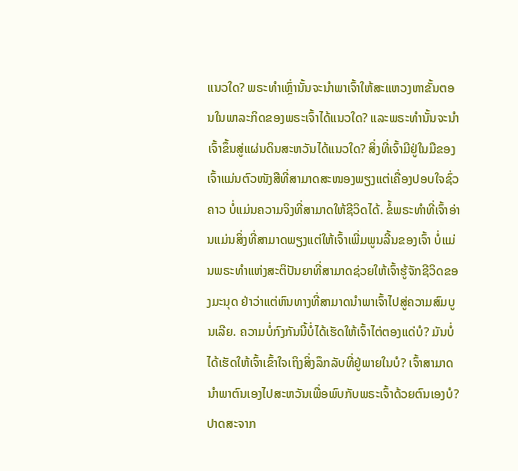ແນວໃດ? ພຣະທໍາເຫຼົ່ານັ້ນຈະນໍາພາເຈົ້າໃຫ້ສະແຫວງຫາຂັ້ນຕອນໃນພາລະກິດຂອງພຣະເຈົ້າໄດ້ແນວໃດ? ແລະພຣະທໍານັ້ນຈະນໍາເຈົ້າຂຶ້ນສູ່ແຜ່ນດິນສະຫວັນໄດ້ແນວໃດ? ສິ່ງທີ່ເຈົ້າມີຢູ່ໃນມືຂອງເຈົ້າແມ່ນຕົວໜັງສືທີ່ສາມາດສະໜອງພຽງແຕ່ເຄື່ອງປອບໃຈຊົ່ວຄາວ ບໍ່ແມ່ນຄວາມຈິງທີ່ສາມາດໃຫ້ຊີວິດໄດ້. ຂໍ້ພຣະທຳທີ່ເຈົ້າອ່ານແມ່ນສິ່ງທີ່ສາມາດພຽງແຕ່ໃຫ້ເຈົ້າເພີ່ມພູນລີ້ນຂອງເຈົ້າ ບໍ່ແມ່ນພຣະທຳແຫ່ງສະຕິປັນຍາທີ່ສາມາດຊ່ວຍໃຫ້ເຈົ້າຮູ້ຈັກຊີວິດຂອງມະນຸດ ຢ່າວ່າແຕ່ຫົນທາງທີ່ສາມາດນໍາພາເຈົ້າໄປສູ່ຄວາມສົມບູນເລີຍ. ຄວາມບໍ່ກົງກັນນີ້ບໍ່ໄດ້ເຮັດໃຫ້ເຈົ້າໄຕ່ຕອງແດ່ບໍ? ມັນບໍ່ໄດ້ເຮັດໃຫ້ເຈົ້າເຂົ້າໃຈເຖິງສິ່ງລຶກລັບທີ່ຢູ່ພາຍໃນບໍ? ເຈົ້າສາມາດນໍາພາຕົນເອງໄປສະຫວັນເພື່ອພົບກັບພຣະເຈົ້າດ້ວຍຕົນເອງບໍ? ປາດສະຈາກ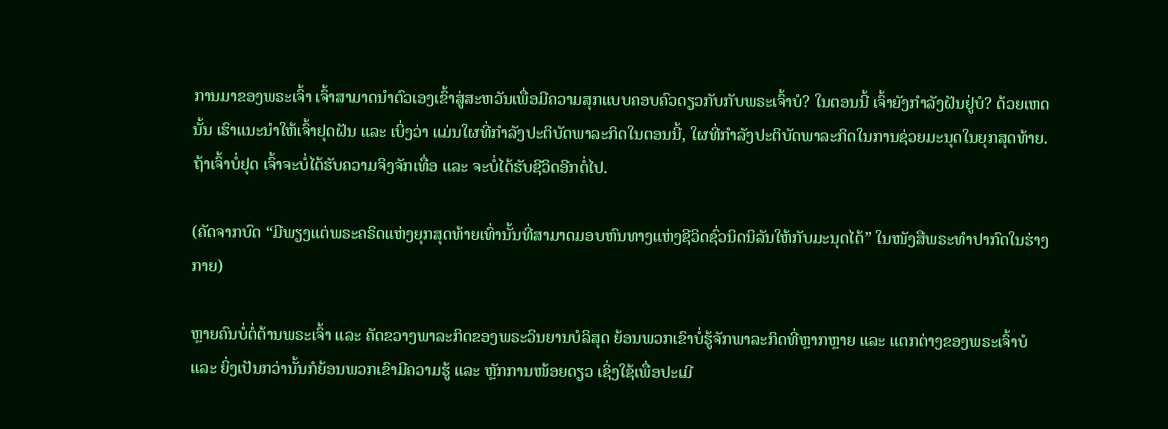ການມາຂອງພຣະເຈົ້າ ເຈົ້າສາມາດນໍາຕົວເອງເຂົ້າສູ່ສະຫວັນເພື່ອມີຄວາມສຸກແບບຄອບຄົວດຽວກັບກັບພຣະເຈົ້າບໍ? ໃນຕອນນີ້ ເຈົ້າຍັງກຳລັງຝັນຢູ່ບໍ? ດ້ວຍເຫດນັ້ນ ເຮົາແນະນໍາໃຫ້ເຈົ້າຢຸດຝັນ ແລະ ເບິ່ງວ່າ ແມ່ນໃຜທີ່ກຳລັງປະຕິບັດພາລະກິດໃນຕອນນີ້, ໃຜທີ່ກຳລັງປະຕິບັດພາລະກິດໃນການຊ່ວຍມະນຸດໃນຍຸກສຸດທ້າຍ. ຖ້າເຈົ້າບໍ່ຢຸດ ເຈົ້າຈະບໍ່ໄດ້ຮັບຄວາມຈິງຈັກເທື່ອ ແລະ ຈະບໍ່ໄດ້ຮັບຊີວິດອີກຕໍ່ໄປ.

(ຄັດຈາກບົດ “ມີພຽງແຕ່ພຣະຄຣິດແຫ່ງຍຸກສຸດທ້າຍເທົ່ານັ້ນທີ່ສາມາດມອບຫົນທາງແຫ່ງຊີວິດຊົ່ວນິດນິລັນໃຫ້ກັບມະນຸດໄດ້” ໃນໜັງສືພຣະທໍາປາກົດໃນຮ່າງກາຍ)

ຫຼາຍຄົນບໍ່ຕໍ່ຕ້ານພຣະເຈົ້າ ແລະ ຄັດຂວາງພາລະກິດຂອງພຣະວິນຍານບໍລິສຸດ ຍ້ອນພວກເຂົາບໍ່ຮູ້ຈັກພາລະກິດທີ່ຫຼາກຫຼາຍ ແລະ ແຕກຕ່າງຂອງພຣະເຈົ້າບໍ ແລະ ຍິ່ງເປັນກວ່ານັ້ນກໍຍ້ອນພວກເຂົາມີຄວາມຮູ້ ແລະ ຫຼັກການໜ້ອຍດຽວ ເຊິ່ງໃຊ້ເພື່ອປະເມີ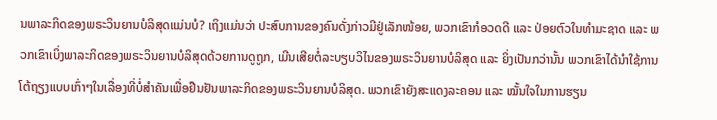ນພາລະກິດຂອງພຣະວິນຍານບໍລິສຸດແມ່ນບໍ? ເຖິງແມ່ນວ່າ ປະສົບການຂອງຄົນດັ່ງກ່າວມີຢູ່ເລັກໜ້ອຍ, ພວກເຂົາກໍອວດດີ ແລະ ປ່ອຍຕົວໃນທຳມະຊາດ ແລະ ພວກເຂົາເບິ່ງພາລະກິດຂອງພຣະວິນຍານບໍລິສຸດດ້ວຍການດູຖູກ, ເມີນເສີຍຕໍ່ລະບຽບວິໄນຂອງພຣະວິນຍານບໍລິສຸດ ແລະ ຍິ່ງເປັນກວ່ານັ້ນ ພວກເຂົາໄດ້ນໍາໃຊ້ການໂຕ້ຖຽງແບບເກົ່າໆໃນເລື່ອງທີ່ບໍ່ສຳຄັນເພື່ອຢືນຢັນພາລະກິດຂອງພຣະວິນຍານບໍລິສຸດ. ພວກເຂົາຍັງສະແດງລະຄອນ ແລະ ໝັ້ນໃຈໃນການຮຽນ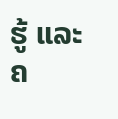ຮູ້ ແລະ ຄ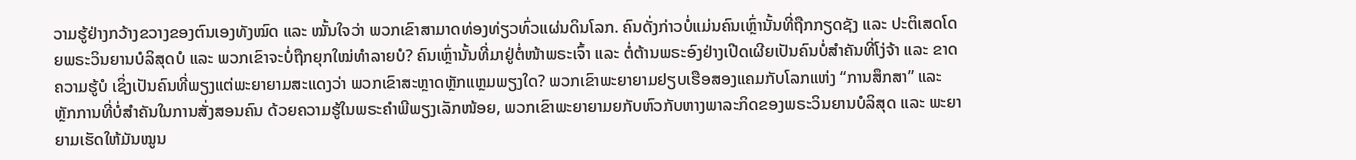ວາມຮູ້ຢ່າງກວ້າງຂວາງຂອງຕົນເອງທັງໝົດ ແລະ ໝັ້ນໃຈວ່າ ພວກເຂົາສາມາດທ່ອງທ່ຽວທົ່ວແຜ່ນດິນໂລກ. ຄົນດັ່ງກ່າວບໍ່ແມ່ນຄົນເຫຼົ່ານັ້ນທີ່ຖືກກຽດຊັງ ແລະ ປະຕິເສດໂດຍພຣະວິນຍານບໍລິສຸດບໍ ແລະ ພວກເຂົາຈະບໍ່ຖືກຍຸກໃໝ່ທຳລາຍບໍ? ຄົນເຫຼົ່ານັ້ນທີ່ມາຢູ່ຕໍ່ໜ້າພຣະເຈົ້າ ແລະ ຕໍ່ຕ້ານພຣະອົງຢ່າງເປີດເຜີຍເປັນຄົນບໍ່ສຳຄັນທີ່ໂງ່ຈ້າ ແລະ ຂາດຄວາມຮູ້ບໍ ເຊິ່ງເປັນຄົນທີ່ພຽງແຕ່ພະຍາຍາມສະແດງວ່າ ພວກເຂົາສະຫຼາດຫຼັກແຫຼມພຽງໃດ? ພວກເຂົາພະຍາຍາມຢຽບເຮືອສອງແຄມກັບໂລກແຫ່ງ “ການສຶກສາ” ແລະ ຫຼັກການທີ່ບໍ່ສຳຄັນໃນການສັ່ງສອນຄົນ ດ້ວຍຄວາມຮູ້ໃນພຣະຄຳພີພຽງເລັກໜ້ອຍ, ພວກເຂົາພະຍາຍາມຍກັບຫົວກັບຫາງພາລະກິດຂອງພຣະວິນຍານບໍລິສຸດ ແລະ ພະຍາຍາມເຮັດໃຫ້ມັນໝູນ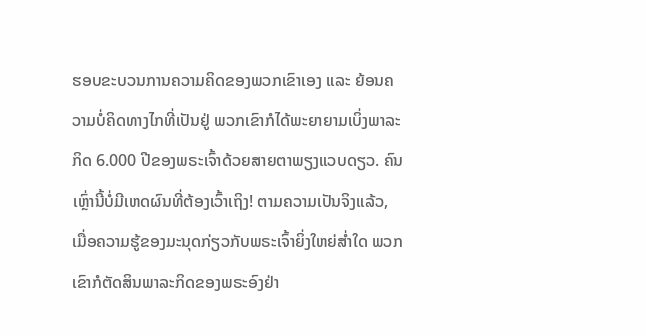ຮອບຂະບວນການຄວາມຄິດຂອງພວກເຂົາເອງ ແລະ ຍ້ອນຄວາມບໍ່ຄິດທາງໄກທີ່ເປັນຢູ່ ພວກເຂົາກໍໄດ້ພະຍາຍາມເບິ່ງພາລະກິດ 6.000 ປີຂອງພຣະເຈົ້າດ້ວຍສາຍຕາພຽງແວບດຽວ. ຄົນເຫຼົ່ານີ້ບໍ່ມີເຫດຜົນທີ່ຕ້ອງເວົ້າເຖິງ! ຕາມຄວາມເປັນຈິງແລ້ວ, ເມື່ອຄວາມຮູ້ຂອງມະນຸດກ່ຽວກັບພຣະເຈົ້າຍິ່ງໃຫຍ່ສໍ່າໃດ ພວກເຂົາກໍຕັດສິນພາລະກິດຂອງພຣະອົງຢ່າ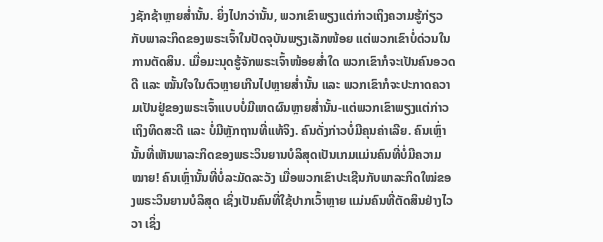ງຊັກຊ້າຫຼາຍສໍ່ານັ້ນ. ຍິ່ງໄປກວ່ານັ້ນ, ພວກເຂົາພຽງແຕ່ກ່າວເຖິງຄວາມຮູ້ກ່ຽວກັບພາລະກິດຂອງພຣະເຈົ້າໃນປັດຈຸບັນພຽງເລັກໜ້ອຍ ແຕ່ພວກເຂົາບໍ່ດ່ວນໃນການຕັດສິນ. ເມື່ອມະນຸດຮູ້ຈັກພຣະເຈົ້າໜ້ອຍສໍ່າໃດ ພວກເຂົາກໍຈະເປັນຄົນອວດດີ ແລະ ໝັ້ນໃຈໃນຕົວຫຼາຍເກີນໄປຫຼາຍສໍ່ານັ້ນ ແລະ ພວກເຂົາກໍຈະປະກາດຄວາມເປັນຢູ່ຂອງພຣະເຈົ້າແບບບໍ່ມີເຫດຜົນຫຼາຍສໍ່ານັ້ນ-ແຕ່ພວກເຂົາພຽງແຕ່ກ່າວເຖິງທິດສະດີ ແລະ ບໍ່ມີຫຼັກຖານທີ່ແທ້ຈິງ. ຄົນດັ່ງກ່າວບໍ່ມີຄຸນຄ່າເລີຍ. ຄົນເຫຼົ່ານັ້ນທີ່ເຫັນພາລະກິດຂອງພຣະວິນຍານບໍລິສຸດເປັນເກມແມ່ນຄົນທີ່ບໍ່ມີຄວາມໝາຍ! ຄົນເຫຼົ່ານັ້ນທີ່ບໍ່ລະມັດລະວັງ ເມື່ອພວກເຂົາປະເຊີນກັບພາລະກິດໃໝ່ຂອງພຣະວິນຍານບໍລິສຸດ ເຊິ່ງເປັນຄົນທີ່ໃຊ້ປາກເວົ້າຫຼາຍ ແມ່ນຄົນທີ່ຕັດສິນຢ່າງໄວວາ ເຊິ່ງ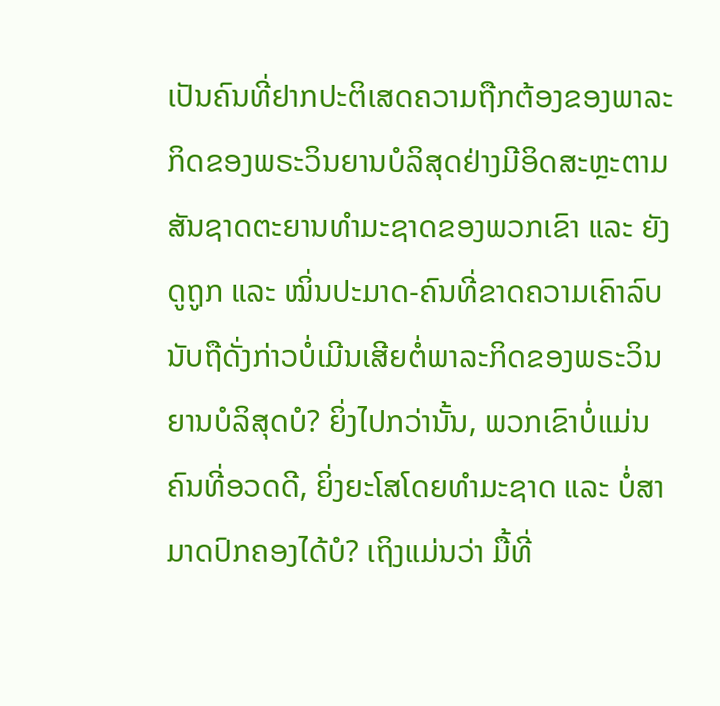ເປັນຄົນທີ່ຢາກປະຕິເສດຄວາມຖືກຕ້ອງຂອງພາລະກິດຂອງພຣະວິນຍານບໍລິສຸດຢ່າງມີອິດສະຫຼະຕາມສັນຊາດຕະຍານທຳມະຊາດຂອງພວກເຂົາ ແລະ ຍັງດູຖູກ ແລະ ໝິ່ນປະມາດ-ຄົນທີ່ຂາດຄວາມເຄົາລົບນັບຖືດັ່ງກ່າວບໍ່ເມີນເສີຍຕໍ່ພາລະກິດຂອງພຣະວິນຍານບໍລິສຸດບໍ? ຍິ່ງໄປກວ່ານັ້ນ, ພວກເຂົາບໍ່ແມ່ນຄົນທີ່ອວດດີ, ຍິ່ງຍະໂສໂດຍທຳມະຊາດ ແລະ ບໍ່ສາມາດປົກຄອງໄດ້ບໍ? ເຖິງແມ່ນວ່າ ມື້ທີ່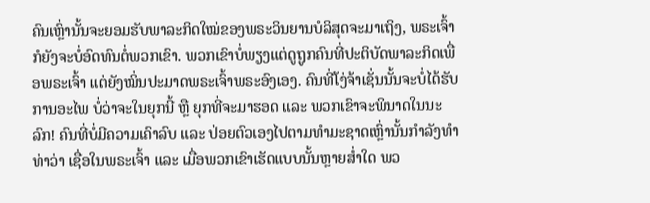ຄົນເຫຼົ່ານັ້ນຈະຍອມຮັບພາລະກິດໃໝ່ຂອງພຣະວິນຍານບໍລິສຸດຈະມາເຖິງ, ພຣະເຈົ້າກໍຍັງຈະບໍ່ອົດທົນຕໍ່ພວກເຂົາ. ພວກເຂົາບໍ່ພຽງແຕ່ດູຖູກຄົນທີ່ປະຕິບັດພາລະກິດເພື່ອພຣະເຈົ້າ ແຕ່ຍັງໝິ່ນປະມາດພຣະເຈົ້າພຣະອົງເອງ. ຄົນທີ່ໂງ່ຈ້າເຊັ່ນນັ້ນຈະບໍ່ໄດ້ຮັບການອະໄພ ບໍ່ວ່າຈະໃນຍຸກນີ້ ຫຼື ຍຸກທີ່ຈະມາຮອດ ແລະ ພວກເຂົາຈະພິນາດໃນນະລົກ! ຄົນທີ່ບໍ່ມີຄວາມເຄົາລົບ ແລະ ປ່ອຍຕົວເອງໄປຕາມທຳມະຊາດເຫຼົ່ານັ້ນກຳລັງທຳທ່າວ່າ ເຊື່ອໃນພຣະເຈົ້າ ແລະ ເມື່ອພວກເຂົາເຮັດແບບນັ້ນຫຼາຍສໍ່າໃດ ພວ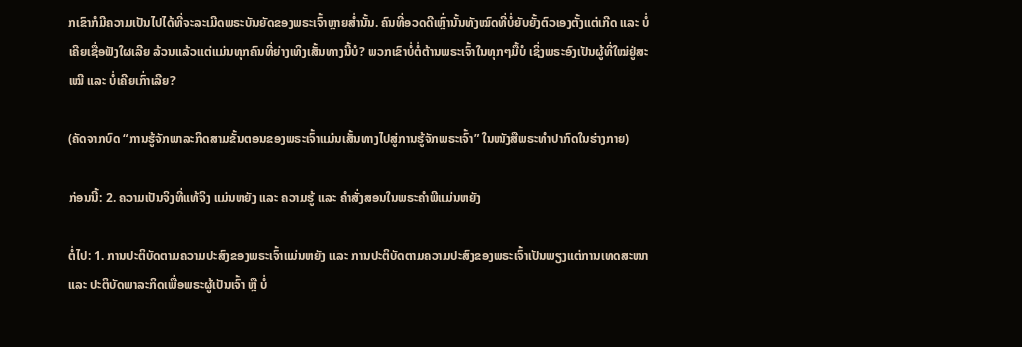ກເຂົາກໍມີຄວາມເປັນໄປໄດ້ທີ່ຈະລະເມີດພຣະບັນຍັດຂອງພຣະເຈົ້າຫຼາຍສໍ່ານັ້ນ. ຄົນທີ່ອວດດີເຫຼົ່ານັ້ນທັງໝົດທີ່ບໍ່ຍັບຍັ້ງຕົວເອງຕັ້ງແຕ່ເກີດ ແລະ ບໍ່ເຄີຍເຊື່ອຟັງໃຜເລີຍ ລ້ວນແລ້ວແຕ່ແມ່ນທຸກຄົນທີ່ຍ່າງເທິງເສັ້ນທາງນີ້ບໍ? ພວກເຂົາບໍ່ຕໍ່ຕ້ານພຣະເຈົ້າໃນທຸກໆມື້ບໍ ເຊິ່ງພຣະອົງເປັນຜູ້ທີ່ໃໝ່ຢູ່ສະເໝີ ແລະ ບໍ່ເຄີຍເກົ່າເລີຍ?

(ຄັດຈາກບົດ “ການຮູ້ຈັກພາລະກິດສາມຂັ້ນຕອນຂອງພຣະເຈົ້າແມ່ນເສັ້ນທາງໄປສູ່ການຮູ້ຈັກພຣະເຈົ້າ” ໃນໜັງສືພຣະທໍາປາກົດໃນຮ່າງກາຍ)

ກ່ອນນີ້: 2. ຄວາມເປັນຈິງທີ່ແທ້ຈິງ ແມ່ນຫຍັງ ແລະ ຄວາມຮູ້ ແລະ ຄຳສັ່ງສອນໃນພຣະຄຳພີແມ່ນຫຍັງ

ຕໍ່ໄປ: 1. ການປະຕິບັດຕາມຄວາມປະສົງຂອງພຣະເຈົ້າແມ່ນຫຍັງ ແລະ ການປະຕິບັດຕາມຄວາມປະສົງຂອງພຣະເຈົ້າເປັນພຽງແຕ່ການເທດສະໜາ ແລະ ປະຕິບັດພາລະກິດເພື່ອພຣະຜູ້ເປັນເຈົ້າ ຫຼື ບໍ່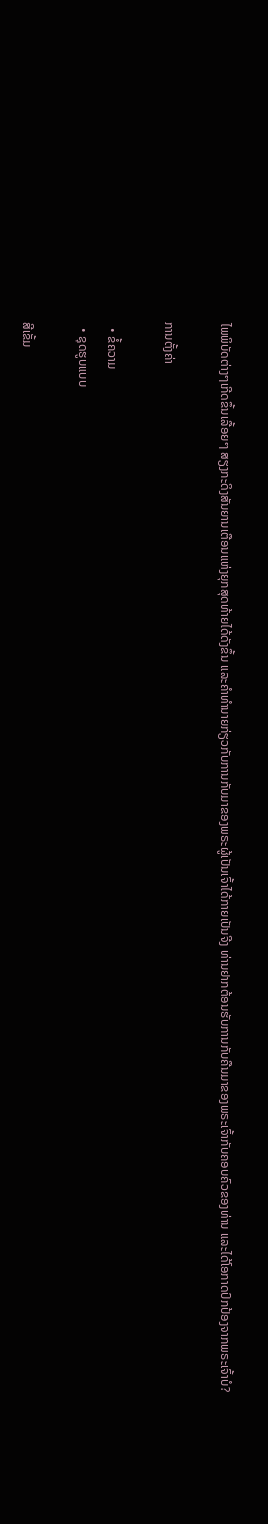ໄພພິບັດຕ່າງໆເກີດຂຶ້ນເລື້ອຍໆ ສຽງກະດິງສັນຍານເຕືອນແຫ່ງຍຸກສຸດທ້າຍໄດ້ດັງຂຶ້ນ ແລະຄໍາທໍານາຍກ່ຽວກັບການກັບມາຂອງພຣະຜູ້ເປັນເຈົ້າໄດ້ກາຍເປັນຈີງ ທ່ານຢາກຕ້ອນຮັບການກັບຄືນມາຂອງພຣະເຈົ້າກັບຄອບຄົວຂອງທ່ານ ແລະໄດ້ໂອກາດປົກປ້ອງຈາກພຣະເຈົ້າບໍ?

ການຕັ້ງຄ່າ

  • ຂໍ້ຄວາມ
  • ຊຸດຮູບແບບ

ສີເຂັ້ມ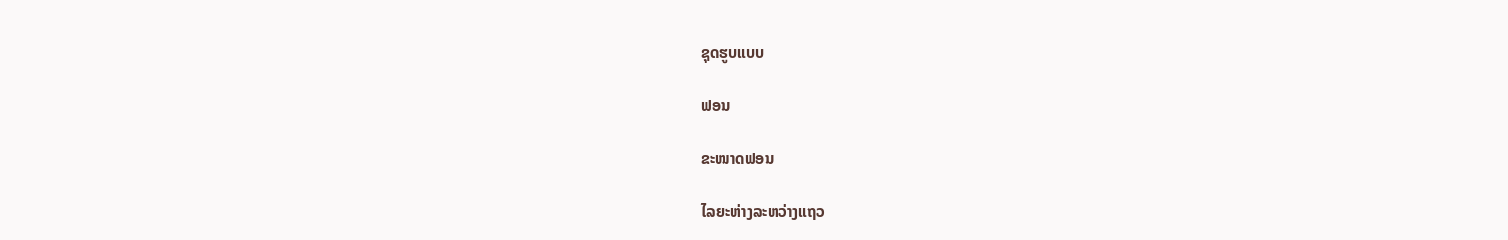ຊຸດຮູບແບບ

ຟອນ

ຂະໜາດຟອນ

ໄລຍະຫ່າງລະຫວ່າງແຖວ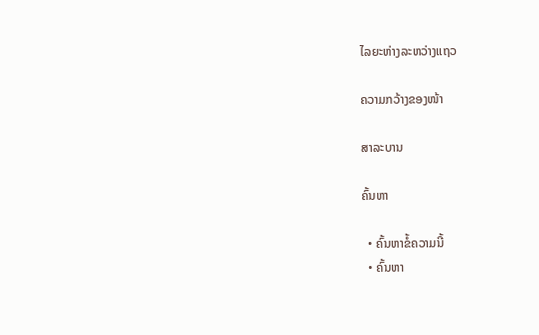ໄລຍະຫ່າງລະຫວ່າງແຖວ

ຄວາມກວ້າງຂອງໜ້າ

ສາລະບານ

ຄົ້ນຫາ

  • ຄົ້ນຫາຂໍ້ຄວາມນີ້
  • ຄົ້ນຫາ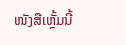ໜັງສືເຫຼັ້ມນີ້